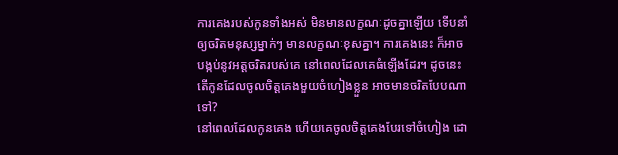ការគេងរបស់កូនទាំងអស់ មិនមានលក្ខណៈដូចគ្នាឡើយ ទើបនាំឲ្យចរិតមនុស្សម្នាក់ៗ មានលក្ខណៈខុសគ្នា។ ការគេងនេះ ក៏អាចបង្កប់នូវអត្តចរិតរបស់គេ នៅពេលដែលគេធំឡើងដែរ។ ដូចនេះ តើកូនដែលចូលចិត្តគេងមួយចំហៀងខ្លួន អាចមានចរិតបែបណាទៅ?
នៅពេលដែលកូនគេង ហើយគេចូលចិត្តគេងបែរទៅចំហៀង ដោ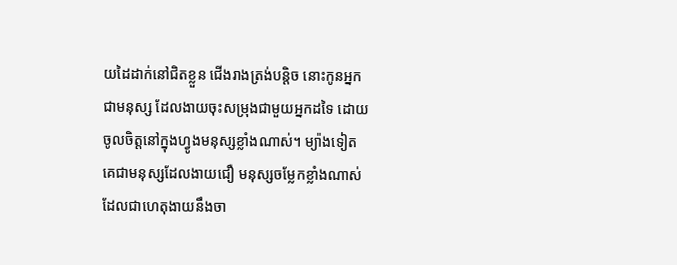យដៃដាក់នៅជិតខ្លួន ជើងរាងត្រង់បន្តិច នោះកូនអ្នកជាមនុស្ស ដែលងាយចុះសម្រុងជាមួយអ្នកដទៃ ដោយចូលចិត្តនៅក្នុងហ្វូងមនុស្សខ្លាំងណាស់។ ម្យ៉ាងទៀត គេជាមនុស្សដែលងាយជឿ មនុស្សចម្លែកខ្លាំងណាស់ ដែលជាហេតុងាយនឹងចា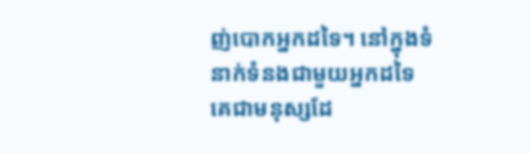ញ់បោកអ្នកដទៃ។ នៅក្នុងទំនាក់ទំនងជាមួយអ្នកដទៃ គេជាមនុស្សដែ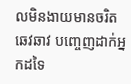លមិនងាយមានចរិតឆេវឆាវ បញ្ចេញដាក់អ្នកដទៃ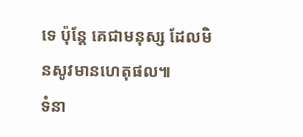ទេ ប៉ុន្តែ គេជាមនុស្ស ដែលមិនសូវមានហេតុផល៕
ទំនា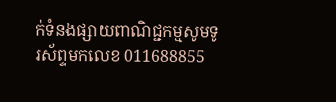ក់ទំនងផ្សាយពាណិជ្ជកម្មសូមទូរស័ព្ទមកលេខ 011688855